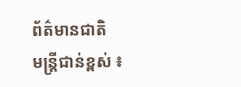ព័ត៌មានជាតិ
មន្ត្រីជាន់ខ្ពស់ ៖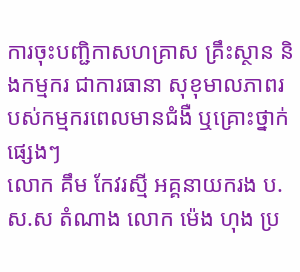ការចុះបញ្ជិកាសហគ្រាស គ្រឹះស្ថាន និងកម្មករ ជាការធានា សុខុមាលភាពរបស់កម្មករពេលមានជំងឺ ឬគ្រោះថ្នាក់ផ្សេងៗ
លោក គឹម កែវរស្មី អគ្គនាយករង ប.ស.ស តំណាង លោក ម៉េង ហុង ប្រ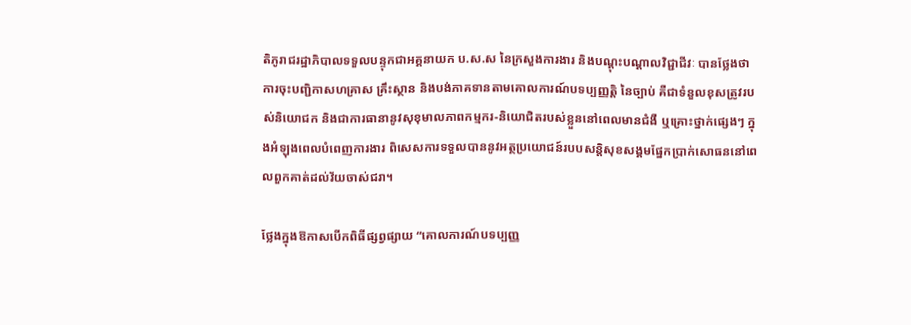តិភូរាជរដ្ឋាភិបាលទទួលបន្ទុកជាអគ្គនាយក ប.ស.ស នៃក្រសួងការងារ និងបណ្ដុះបណ្ដាលវិជ្ជាជីវៈ បានថ្លែងថា ការចុះបញ្ជិកាសហគ្រាស គ្រឹះស្ថាន និងបង់ភាគទានតាមគោលការណ៍បទប្បញ្ញត្តិ នៃច្បាប់ គឺជាទំនួលខុសត្រូវរបស់និយោជក និងជាការធានានូវសុខុមាលភាពកម្មករ-និយោជិតរបស់ខ្លួននៅពេលមានជំងឺ ឬគ្រោះថ្នាក់ផ្សេងៗ ក្នុងអំឡុងពេលបំពេញការងារ ពិសេសការទទួលបាននូវអត្ថប្រយោជន៍របបសន្តិសុខសង្គមផ្នែកប្រាក់សោធននៅពេលពួកគាត់ដល់វ័យចាស់ជរា។

ថ្លែងក្នុងឱកាសបើកពិធីផ្សព្វផ្សាយ “គោលការណ៍បទប្បញ្ញ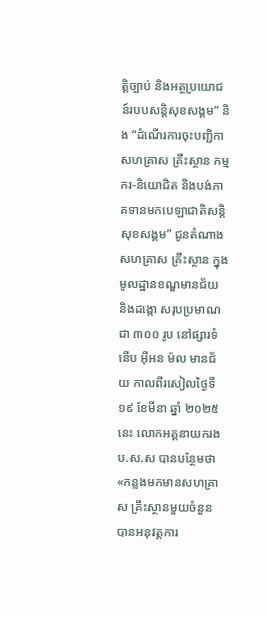ត្តិច្បាប់ និងអត្ថប្រយោជន៍របបសន្តិសុខសង្គម” និង “ដំណើរការចុះបញ្ជិកាសហគ្រាស គ្រឹះស្ថាន កម្មករ-និយោជិត និងបង់ភាគទានមកបេឡាជាតិសន្តិសុខសង្គម” ជូនតំណាងសហគ្រាស គ្រឹះស្ថាន ក្នុងមូលដ្ឋានខណ្ឌមានជ័យ និងដង្កោ សរុបប្រមាណជា ៣០០ រូប នៅផ្សារទំនើប អ៊ីអន ម៉ល មានជ័យ កាលពីរសៀលថ្ងៃទី ១៩ ខែមីនា ឆ្នាំ ២០២៥ នេះ លោកអគ្គនាយករង ប.ស.ស បានបន្ថែមថា «កន្លងមកមានសហគ្រាស គ្រឹះស្ថានមួយចំនួន បានអនុវត្តការ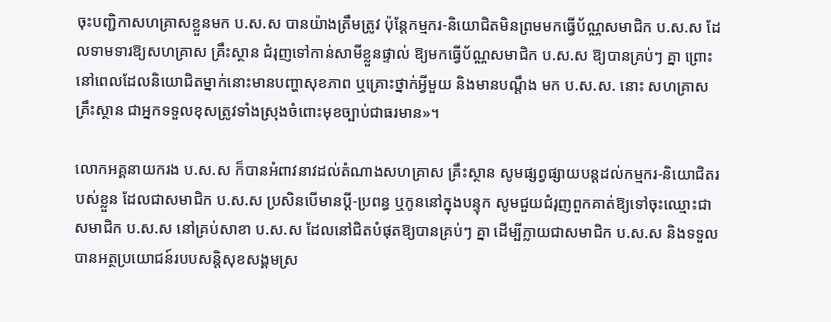ចុះបញ្ជិកាសហគ្រាសខ្លួនមក ប.ស.ស បានយ៉ាងត្រឹមត្រូវ ប៉ុន្តែកម្មករ-និយោជិតមិនព្រមមកធ្វើប័ណ្ណសមាជិក ប.ស.ស ដែលទាមទារឱ្យសហគ្រាស គ្រឹះស្ថាន ជំរុញទៅកាន់សាមីខ្លួនផ្ទាល់ ឱ្យមកធ្វើប័ណ្ណសមាជិក ប.ស.ស ឱ្យបានគ្រប់ៗ គ្នា ព្រោះនៅពេលដែលនិយោជិតម្នាក់នោះមានបញ្ហាសុខភាព ឬគ្រោះថ្នាក់អ្វីមួយ និងមានបណ្ដឹង មក ប.ស.ស. នោះ សហគ្រាស គ្រឹះស្ថាន ជាអ្នកទទួលខុសត្រូវទាំងស្រុងចំពោះមុខច្បាប់ជាធរមាន»។

លោកអគ្គនាយករង ប.ស.ស ក៏បានអំពាវនាវដល់តំណាងសហគ្រាស គ្រឹះស្ថាន សូមផ្សព្វផ្សាយបន្តដល់កម្មករ-និយោជិតរបស់ខ្លួន ដែលជាសមាជិក ប.ស.ស ប្រសិនបើមានប្ដី-ប្រពន្ធ ឬកូននៅក្នុងបន្ទុក សូមជួយជំរុញពួកគាត់ឱ្យទៅចុះឈ្មោះជាសមាជិក ប.ស.ស នៅគ្រប់សាខា ប.ស.ស ដែលនៅជិតបំផុតឱ្យបានគ្រប់ៗ គ្នា ដើម្បីក្លាយជាសមាជិក ប.ស.ស និងទទួលបានអត្ថប្រយោជន៍របបសន្តិសុខសង្គមស្រ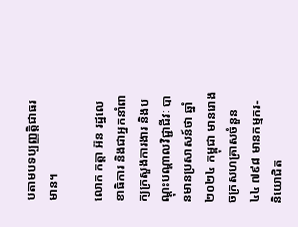បតាមបទប្បញ្ញត្តិជាធរមាន។

លោក កត្តា អ៊ន រដ្ឋលេខាធិការ និងជាអ្នកនាំពាក្យក្រសួងការងារ និងបណ្ដុះបណ្ដាលវិជ្ជាជីវៈ បានមានប្រសាសន៍ថា ឆ្នាំ ២០២៤ កម្ពុជា មានរោងចក្រសហគ្រាសចំនួន ៤៤ ៧៩៨ មានកម្មករ-និយោជិត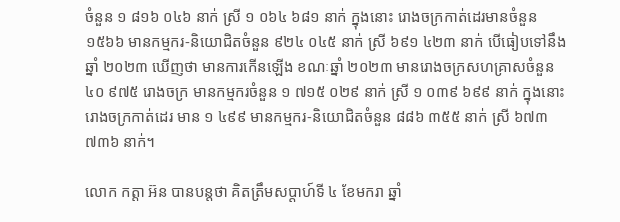ចំនួន ១ ៨១៦ ០៤៦ នាក់ ស្រី ១ ០៦៤ ៦៨១ នាក់ ក្នុងនោះ រោងចក្រកាត់ដេរមានចំនួន ១៥៦៦ មានកម្មករ-និយោជិតចំនួន ៩២៤ ០៤៥ នាក់ ស្រី ៦៩១ ៤២៣ នាក់ បើធៀបទៅនឹងឆ្នាំ ២០២៣ ឃើញថា មានការកើនឡើង ខណៈឆ្នាំ ២០២៣ មានរោងចក្រសហគ្រាសចំនួន ៤០ ៩៧៥ រោងចក្រ មានកម្មករចំនួន ១ ៧១៥ ០២៩ នាក់ ស្រី ១ ០៣៩ ៦៩៩ នាក់ ក្នុងនោះ រោងចក្រកាត់ដេរ មាន ១ ៤៩៩ មានកម្មករ-និយោជិតចំនួន ៨៨៦ ៣៥៥ នាក់ ស្រី ៦៧៣ ៧៣៦ នាក់។

លោក កត្តា អ៊ន បានបន្តថា គិតត្រឹមសប្ដាហ៍ទី ៤ ខែមករា ឆ្នាំ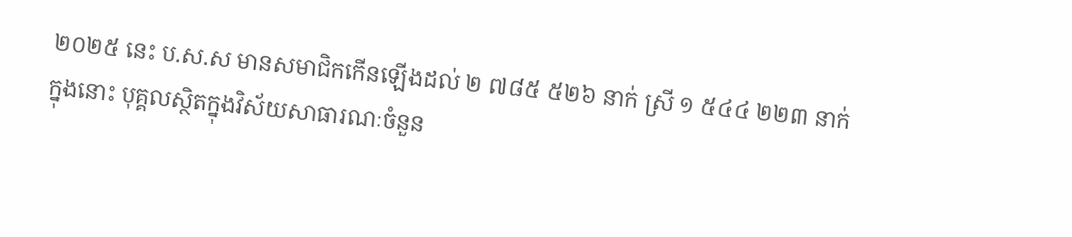២០២៥ នេះ ប.ស.ស មានសមាជិកកើនឡើងដល់ ២ ៧៨៥ ៥២៦ នាក់ ស្រី ១ ៥៤៤ ២២៣ នាក់ ក្នុងនោះ បុគ្គលស្ថិតក្នុងវិស័យសាធារណៈចំនួន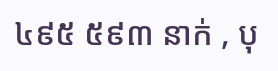៤៩៥ ៥៩៣ នាក់ , បុ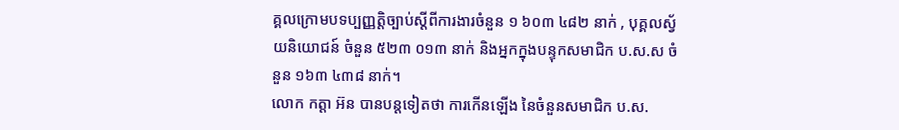គ្គលក្រោមបទប្បញ្ញត្តិច្បាប់ស្ដីពីការងារចំនួន ១ ៦០៣ ៤៨២ នាក់ , បុគ្គលស្វ័យនិយោជន៍ ចំនួន ៥២៣ ០១៣ នាក់ និងអ្នកក្នុងបន្ទុកសមាជិក ប.ស.ស ចំនួន ១៦៣ ៤៣៨ នាក់។
លោក កត្តា អ៊ន បានបន្តទៀតថា ការកើនឡើង នៃចំនួនសមាជិក ប.ស.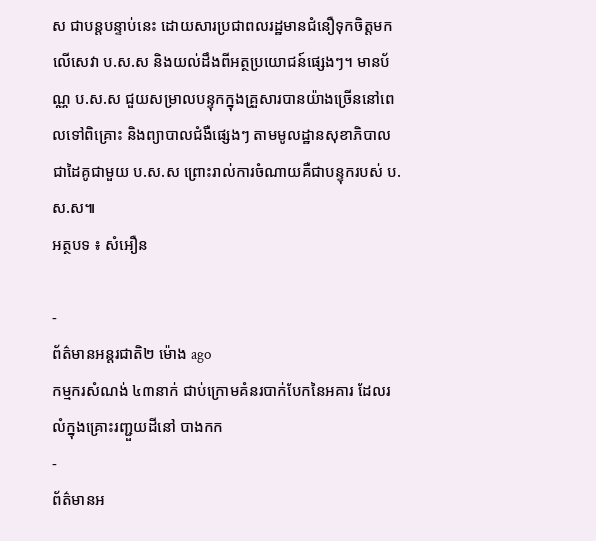ស ជាបន្តបន្ទាប់នេះ ដោយសារប្រជាពលរដ្ឋមានជំនឿទុកចិត្តមកលើសេវា ប.ស.ស និងយល់ដឹងពីអត្ថប្រយោជន៍ផ្សេងៗ។ មានប័ណ្ណ ប.ស.ស ជួយសម្រាលបន្ទុកក្នុងគ្រួសារបានយ៉ាងច្រើននៅពេលទៅពិគ្រោះ និងព្យាបាលជំងឺផ្សេងៗ តាមមូលដ្ឋានសុខាភិបាលជាដៃគូជាមួយ ប.ស.ស ព្រោះរាល់ការចំណាយគឺជាបន្ទុករបស់ ប.ស.ស៕
អត្ថបទ ៖ សំអឿន

-
ព័ត៌មានអន្ដរជាតិ២ ម៉ោង ago
កម្មករសំណង់ ៤៣នាក់ ជាប់ក្រោមគំនរបាក់បែកនៃអគារ ដែលរលំក្នុងគ្រោះរញ្ជួយដីនៅ បាងកក
-
ព័ត៌មានអ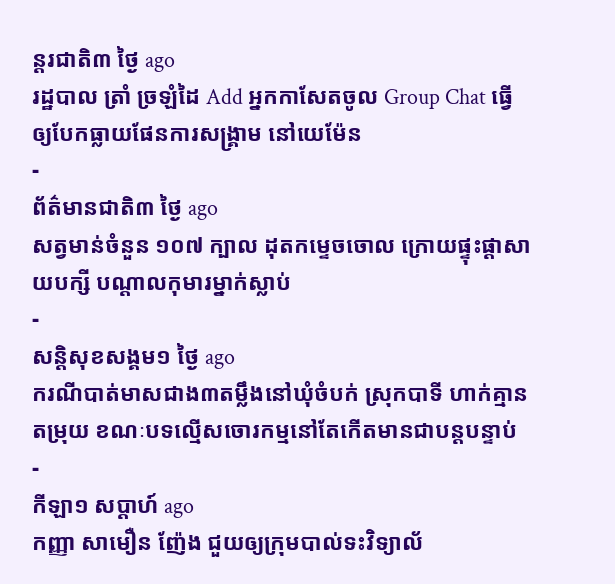ន្ដរជាតិ៣ ថ្ងៃ ago
រដ្ឋបាល ត្រាំ ច្រឡំដៃ Add អ្នកកាសែតចូល Group Chat ធ្វើឲ្យបែកធ្លាយផែនការសង្គ្រាម នៅយេម៉ែន
-
ព័ត៌មានជាតិ៣ ថ្ងៃ ago
សត្វមាន់ចំនួន ១០៧ ក្បាល ដុតកម្ទេចចោល ក្រោយផ្ទុះផ្ដាសាយបក្សី បណ្តាលកុមារម្នាក់ស្លាប់
-
សន្តិសុខសង្គម១ ថ្ងៃ ago
ករណីបាត់មាសជាង៣តម្លឹងនៅឃុំចំបក់ ស្រុកបាទី ហាក់គ្មានតម្រុយ ខណៈបទល្មើសចោរកម្មនៅតែកើតមានជាបន្តបន្ទាប់
-
កីឡា១ សប្តាហ៍ ago
កញ្ញា សាមឿន ញ៉ែង ជួយឲ្យក្រុមបាល់ទះវិទ្យាល័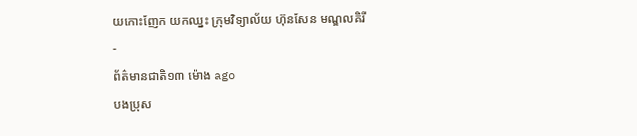យកោះញែក យកឈ្នះ ក្រុមវិទ្យាល័យ ហ៊ុនសែន មណ្ឌលគិរី
-
ព័ត៌មានជាតិ១៣ ម៉ោង ago
បងប្រុស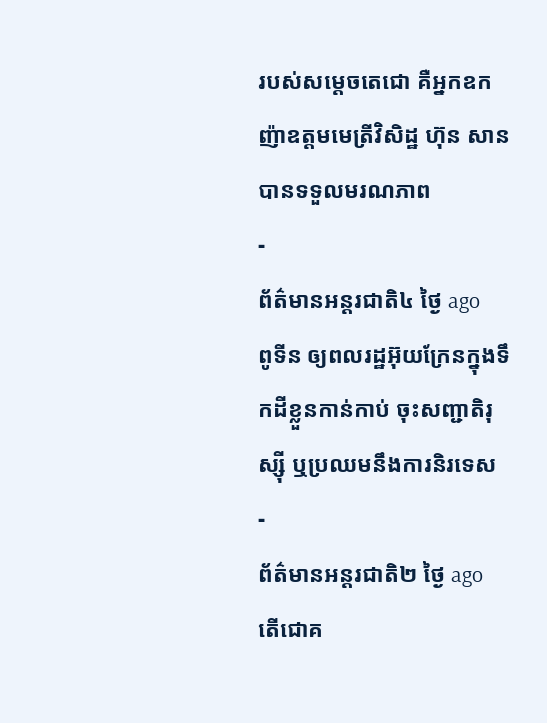របស់សម្ដេចតេជោ គឺអ្នកឧកញ៉ាឧត្តមមេត្រីវិសិដ្ឋ ហ៊ុន សាន បានទទួលមរណភាព
-
ព័ត៌មានអន្ដរជាតិ៤ ថ្ងៃ ago
ពូទីន ឲ្យពលរដ្ឋអ៊ុយក្រែនក្នុងទឹកដីខ្លួនកាន់កាប់ ចុះសញ្ជាតិរុស្ស៊ី ឬប្រឈមនឹងការនិរទេស
-
ព័ត៌មានអន្ដរជាតិ២ ថ្ងៃ ago
តើជោគ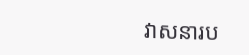វាសនារប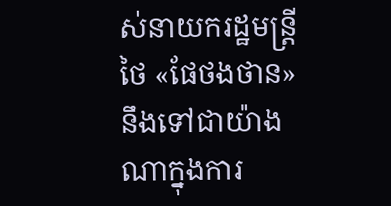ស់នាយករដ្ឋមន្ត្រីថៃ «ផែថងថាន» នឹងទៅជាយ៉ាងណាក្នុងការ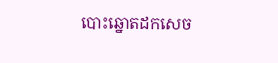បោះឆ្នោតដកសេច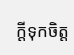ក្តីទុកចិត្ត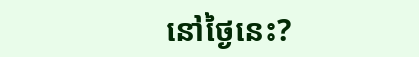នៅថ្ងៃនេះ?